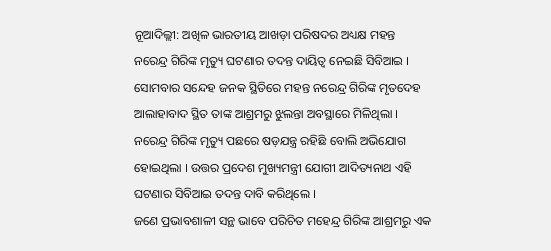ନୂଆଦିଲ୍ଲୀ: ଅଖିଳ ଭାରତୀୟ ଆଖଡ଼ା ପରିଷଦର ଅଧ୍ୟକ୍ଷ ମହନ୍ତ ନରେନ୍ଦ୍ର ଗିରିଙ୍କ ମୃତ୍ୟୁ ଘଟଣାର ତଦନ୍ତ ଦାୟିତ୍ୱ ନେଇଛି ସିବିଆଇ । ସୋମବାର ସନ୍ଦେହ ଜନକ ସ୍ଥିତିରେ ମହନ୍ତ ନରେନ୍ଦ୍ର ଗିରିଙ୍କ ମୃତଦେହ ଆଲାହାବାଦ ସ୍ଥିତ ତାଙ୍କ ଆଶ୍ରମରୁ ଝୁଲନ୍ତା ଅବସ୍ଥାରେ ମିଳିଥିଲା ।
ନରେନ୍ଦ୍ର ଗିରିଙ୍କ ମୃତ୍ୟୁ ପଛରେ ଷଡ଼ଯନ୍ତ୍ର ରହିଛି ବୋଲି ଅଭିଯୋଗ ହୋଇଥିଲା । ଉତ୍ତର ପ୍ରଦେଶ ମୁଖ୍ୟମନ୍ତ୍ରୀ ଯୋଗୀ ଆଦିତ୍ୟନାଥ ଏହି ଘଟଣାର ସିବିଆଇ ତଦନ୍ତ ଦାବି କରିଥିଲେ ।
ଜଣେ ପ୍ରଭାବଶାଳୀ ସନ୍ଥ ଭାବେ ପରିଚିତ ମହେନ୍ଦ୍ର ଗିରିଙ୍କ ଆଶ୍ରମରୁ ଏକ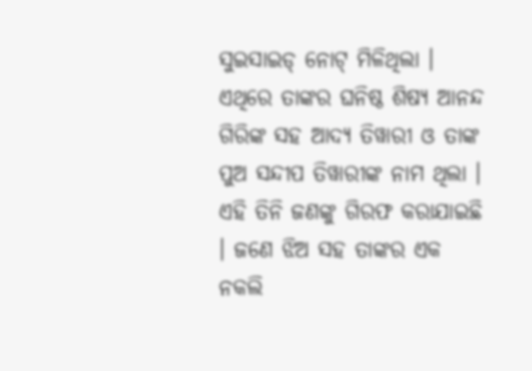ସୁଇସାଇଡ୍ ନୋଟ୍ ମିଳିଥିଲା । ଏଥିରେ ତାଙ୍କର ଘନିଷ୍ଠ ଶିଷ୍ୟ ଆନନ୍ଦ ଗିରିଙ୍କ ସହ ଆଦ୍ୟ ତିୱାରୀ ଓ ତାଙ୍କ ପୁଅ ସନ୍ଦୀପ ତିୱାରୀଙ୍କ ନାମ ଥିଲା । ଏହି ତିନି ଜଣଙ୍କୁ ଗିରଫ କରାଯାଇଛି । ଜଣେ ଝିଅ ସହ ତାଙ୍କର ଏକ ନକଲି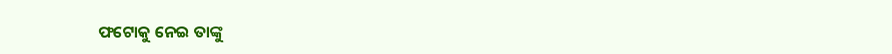ଫଟୋକୁ ନେଇ ତାଙ୍କୁ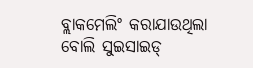ବ୍ଲାକମେଲିଂ କରାଯାଉଥିଲା ବୋଲି ସୁଇସାଇଡ୍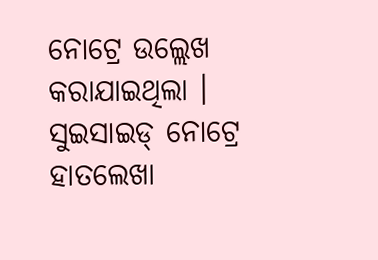ନୋଟ୍ରେ ଉଲ୍ଲେଖ କରାଯାଇଥିଲା । ସୁଇସାଇଡ୍ ନୋଟ୍ରେ ହାତଲେଖା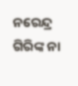ନରେନ୍ଦ୍ର ଗିରିଙ୍କ ନା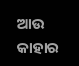ଆଉ କାହାର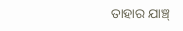ତାହାର ଯାଞ୍ଚ୍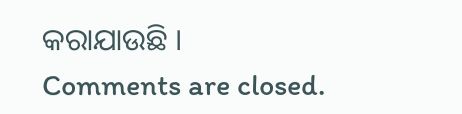କରାଯାଉଛି ।
Comments are closed.